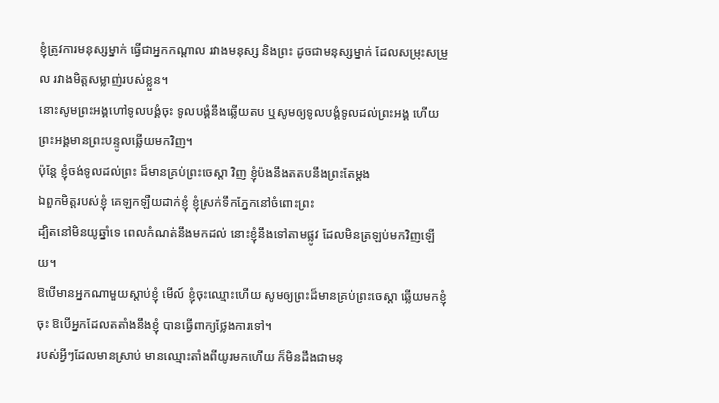ខ្ញុំត្រូវការមនុស្សម្នាក់ ធ្វើជាអ្នកកណ្ដាល រវាងមនុស្ស និងព្រះ ដូចជាមនុស្សម្នាក់ ដែលសម្រុះសម្រួល រវាងមិត្តសម្លាញ់របស់ខ្លួន។
នោះសូមព្រះអង្គហៅទូលបង្គំចុះ ទូលបង្គំនឹងឆ្លើយតប ឬសូមឲ្យទូលបង្គំទូលដល់ព្រះអង្គ ហើយព្រះអង្គមានព្រះបន្ទូលឆ្លើយមកវិញ។
ប៉ុន្តែ ខ្ញុំចង់ទូលដល់ព្រះ ដ៏មានគ្រប់ព្រះចេស្តា វិញ ខ្ញុំប៉ងនឹងតតបនឹងព្រះតែម្តង
ឯពួកមិត្តរបស់ខ្ញុំ គេឡកឡឺយដាក់ខ្ញុំ ខ្ញុំស្រក់ទឹកភ្នែកនៅចំពោះព្រះ
ដ្បិតនៅមិនយូឆ្នាំទេ ពេលកំណត់នឹងមកដល់ នោះខ្ញុំនឹងទៅតាមផ្លូវ ដែលមិនត្រឡប់មកវិញឡើយ។
ឱបើមានអ្នកណាមួយស្ដាប់ខ្ញុំ មើល៍ ខ្ញុំចុះឈ្មោះហើយ សូមឲ្យព្រះដ៏មានគ្រប់ព្រះចេស្តា ឆ្លើយមកខ្ញុំចុះ ឱបើអ្នកដែលតតាំងនឹងខ្ញុំ បានធ្វើពាក្យថ្លែងការទៅ។
របស់អ្វីៗដែលមានស្រាប់ មានឈ្មោះតាំងពីយូរមកហើយ ក៏មិនដឹងជាមនុ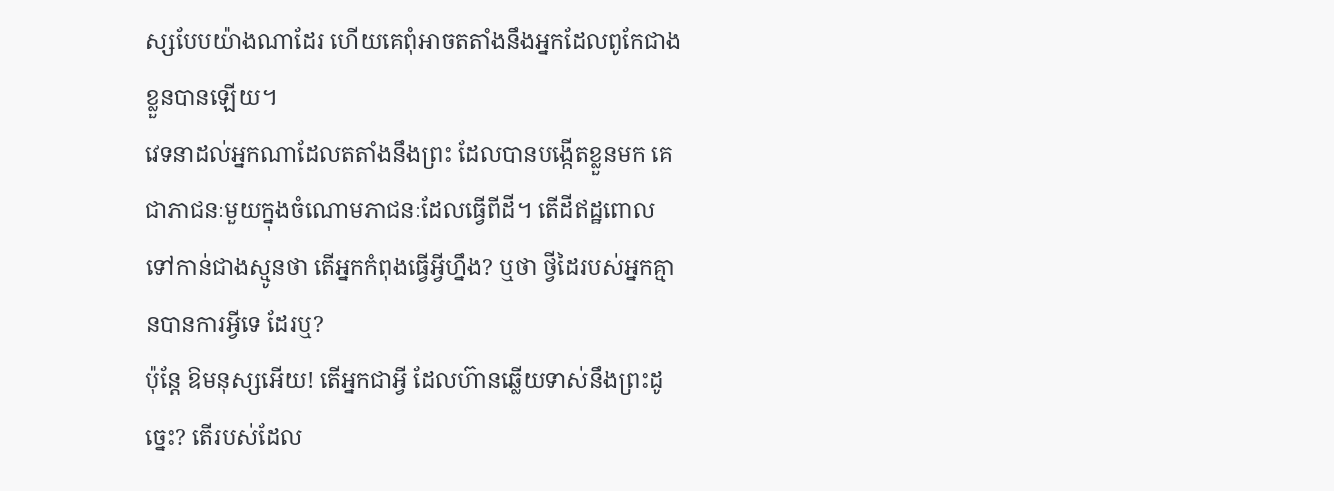ស្សបែបយ៉ាងណាដែរ ហើយគេពុំអាចតតាំងនឹងអ្នកដែលពូកែជាងខ្លួនបានឡើយ។
វេទនាដល់អ្នកណាដែលតតាំងនឹងព្រះ ដែលបានបង្កើតខ្លួនមក គេជាភាជនៈមួយក្នុងចំណោមភាជនៈដែលធ្វើពីដី។ តើដីឥដ្ឋពោលទៅកាន់ជាងស្មូនថា តើអ្នកកំពុងធ្វើអ្វីហ្នឹង? ឬថា ថ្វីដៃរបស់អ្នកគ្មានបានការអ្វីទេ ដែរឬ?
ប៉ុន្តែ ឱមនុស្សអើយ! តើអ្នកជាអ្វី ដែលហ៊ានឆ្លើយទាស់នឹងព្រះដូច្នេះ? តើរបស់ដែល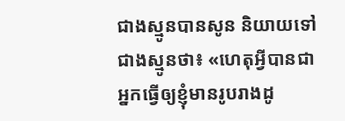ជាងស្មូនបានសូន និយាយទៅជាងស្មូនថា៖ «ហេតុអ្វីបានជាអ្នកធ្វើឲ្យខ្ញុំមានរូបរាងដូ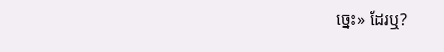ច្នេះ» ដែរឬ?